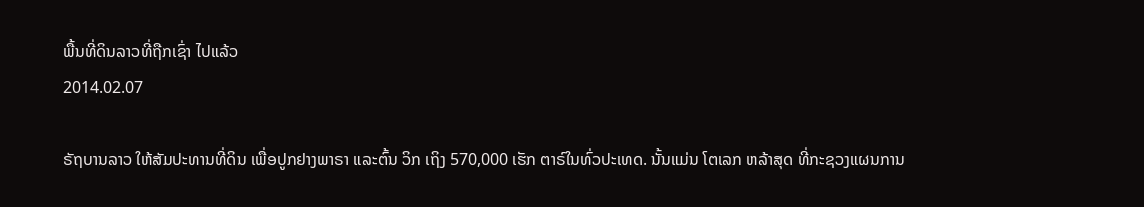ພື້ນທີ່ດິນລາວທີ່ຖືກເຊົ່າ ໄປແລ້ວ
2014.02.07

ຣັຖບານລາວ ໃຫ້ສັມປະທານທີ່ດິນ ເພື່ອປູກຢາງພາຣາ ແລະຕົ້ນ ວິກ ເຖິງ 570,000 ເຮັກ ຕາຣ໌ໃນທົ່ວປະເທດ. ນັ້ນແມ່ນ ໂຕເລກ ຫລ້າສຸດ ທີ່ກະຊວງແຜນການ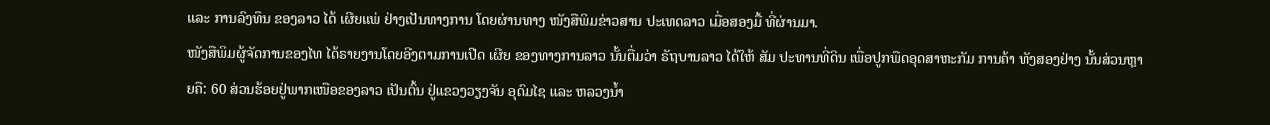ແລະ ການລົງທຶນ ຂອງລາວ ໄດ້ ເຜີຍແພ່ ຢ່າງເປັນທາງການ ໂດຍຜ່ານທາງ ໜັງສືພິມຂ່າວສານ ປະເທດລາວ ເມື່ອສອງມື້ ທີ່ຜ່ານມາ.
ໜັງສືພິມຜູ້ຈັດການຂອງໄທ ໄດ້ຣາຍງານໂດຍອີງຕາມການເປີດ ເຜີຍ ຂອງທາງການລາວ ນັ້ນຕື່ມວ່າ ຣັຖບານລາວ ໄດ້ໃຫ້ ສັມ ປະທານທີ່ດິນ ເພື່ອປູກພືດອຸດສາຫະກັມ ການຄ້າ ທັງສອງຢ່າງ ນັ້ນສ່ວນຫຼາຍຄື: 60 ສ່ວນຮ້ອຍຢູ່ພາກເໜືອຂອງລາວ ເປັນຕົ້ນ ຢູ່ແຂວງວຽງຈັນ ອຸດົມໄຊ ແລະ ຫລວງນ້ຳ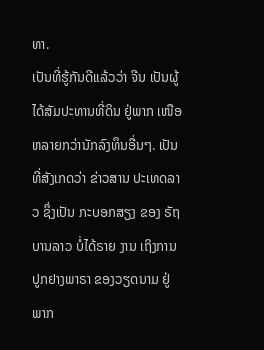ທາ.
ເປັນທີ່ຮູ້ກັນດີແລ້ວວ່າ ຈີນ ເປັນຜູ້ໄດ້ສັມປະທານທີ່ດິນ ຢູ່ພາກ ເໜືອ ຫລາຍກວ່ານັກລົງທຶນອື່ນໆ. ເປັນທີ່ສັງເກດວ່າ ຂ່າວສານ ປະເທດລາວ ຊຶ່ງເປັນ ກະບອກສຽງ ຂອງ ຣັຖບານລາວ ບໍ່ໄດ້ຣາຍ ງານ ເຖິງການ ປູກຢາງພາຣາ ຂອງວຽດນາມ ຢູ່ພາກ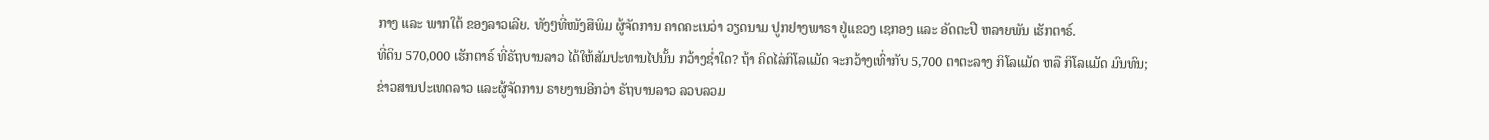ກາງ ແລະ ພາກໃຕ້ ຂອງລາວເລີຍ. ທັງໆທີ່ໜັງສືພິມ ຜູ້ຈັດການ ຄາດຄະເນວ່າ ວຽດນາມ ປູກຢາງພາຣາ ຢູ່ແຂວງ ເຊກອງ ແລະ ອັດຕະປື ຫລາຍພັນ ເຮັກຕາຣ໌.
ທີ່ດິນ 570,000 ເຮັກຕາຣ໌ ທີ່ຣັຖບານລາວ ໄດ້ໃຫ້ສັມປະທານໄປນັ້ນ ກວ້າງຊ່ຳໃດ? ຖ້າ ຄິດໄລ່ກິໂລແມັດ ຈະກວ້າງເທົ່າກັບ 5,700 ຕາຕະລາງ ກິໂລແມັດ ຫລື ກິໂລແມັດ ມົນທົນ;
ຂ່າວສານປະເທດລາວ ແລະຜູ້ຈັດການ ຣາຍງານອີກວ່າ ຣັຖບານລາວ ລວບລວມ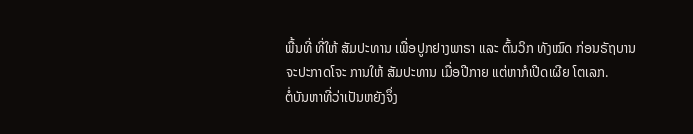ພື້ນທີ່ ທີ່ໃຫ້ ສັມປະທານ ເພື່ອປູກຢາງພາຣາ ແລະ ຕົ້ນວິກ ທັງໝົດ ກ່ອນຣັຖບານ ຈະປະກາດໂຈະ ການໃຫ້ ສັມປະທານ ເມື່ອປີກາຍ ແຕ່ຫາກໍເປີດເຜີຍ ໂຕເລກ.
ຕໍ່ບັນຫາທີ່ວ່າເປັນຫຍັງຈຶ່ງ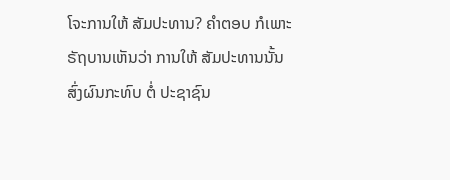ໂຈະການໃຫ້ ສັມປະທານ? ຄຳຕອບ ກໍເພາະຣັຖບານເຫັນວ່າ ການໃຫ້ ສັມປະທານນັ້ນ ສົ່ງຜົນກະທົບ ຕໍ່ ປະຊາຊົນ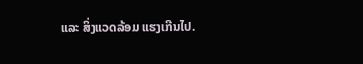ແລະ ສິ່ງແວດລ້ອມ ແຮງເກີນໄປ.